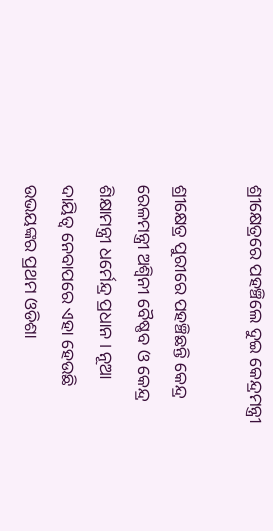ଶ୍ରୀକ୍ଷେତ୍ରରେ ପହଞ୍ଚିଲେ ଦୁଇ କେନ୍ଦ୍ରମନ୍ତ୍ରୀ

ଶ୍ରୀକ୍ଷେତ୍ର ପୁରୀରେ ପହଞ୍ଚିଛନ୍ତି କେନ୍ଦ୍ର ରେଳମନ୍ତ୍ରୀ ଅଶ୍ୱିନୀ ବୈଷ୍ଣବ ଓ କେନ୍ଦ୍ର ଶିକ୍ଷାମନ୍ତ୍ରୀ ଧର୍ମେନ୍ଦ୍ର ପ୍ରଧାନ । ନୂଆ ଦାୟିତ୍ୱ ନେବାପରେ ଏହା ହେଉଛି ଉଭୟଙ୍କର ପ୍ରଥମ ଓଡିଶା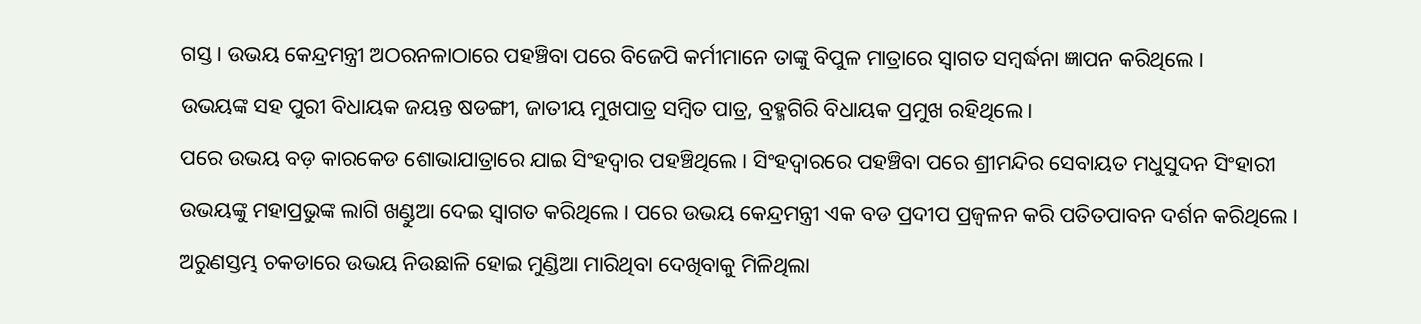ଗସ୍ତ । ଉଭୟ କେନ୍ଦ୍ରମନ୍ତ୍ରୀ ଅଠରନଳାଠାରେ ପହଞ୍ଚିବା ପରେ ବିଜେପି କର୍ମୀମାନେ ତାଙ୍କୁ ବିପୁଳ ମାତ୍ରାରେ ସ୍ୱାଗତ ସମ୍ବର୍ଦ୍ଧନା ଜ୍ଞାପନ କରିଥିଲେ ।
ଉଭୟଙ୍କ ସହ ପୁରୀ ବିଧାୟକ ଜୟନ୍ତ ଷଡଙ୍ଗୀ, ଜାତୀୟ ମୁଖପାତ୍ର ସମ୍ବିତ ପାତ୍ର, ବ୍ରହ୍ମଗିରି ବିଧାୟକ ପ୍ରମୁଖ ରହିଥିଲେ ।
ପରେ ଉଭୟ ବଡ଼ କାରକେଡ ଶୋଭାଯାତ୍ରାରେ ଯାଇ ସିଂହଦ୍ୱାର ପହଞ୍ଚିଥିଲେ । ସିଂହଦ୍ୱାରରେ ପହଞ୍ଚିବା ପରେ ଶ୍ରୀମନ୍ଦିର ସେବାୟତ ମଧୁସୁଦନ ସିଂହାରୀ ଉଭୟଙ୍କୁ ମହାପ୍ରଭୁଙ୍କ ଲାଗି ଖଣ୍ଡୁଆ ଦେଇ ସ୍ୱାଗତ କରିଥିଲେ । ପରେ ଉଭୟ କେନ୍ଦ୍ରମନ୍ତ୍ରୀ ଏକ ବଡ ପ୍ରଦୀପ ପ୍ରଜ୍ୱଳନ କରି ପତିତପାବନ ଦର୍ଶନ କରିଥିଲେ ।
ଅରୁଣସ୍ତମ୍ଭ ଚକଡାରେ ଉଭୟ ନିଉଛାଳି ହୋଇ ମୁଣ୍ଡିଆ ମାରିଥିବା ଦେଖିବାକୁ ମିଳିଥିଲା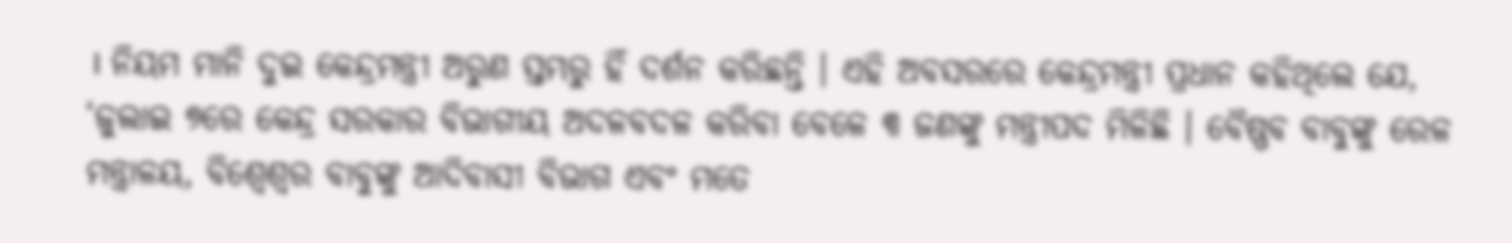। ନିୟମ ମାନି ଦୁଇ କେନ୍ଦ୍ରମନ୍ତ୍ରୀ ଅରୁଣ ସ୍ତମ୍ଭରୁ ହିଁ ଦର୍ଶନ କରିଛନ୍ତି । ଏହି ଅବସରରେ କେନ୍ଦ୍ରମନ୍ତ୍ରୀ ପ୍ରଧାନ କହିଥିଲେ ଯେ, ‘ଜୁଲାଇ ୭ରେ କେନ୍ଦ୍ର ସରକାର ବିଭାଗୀୟ ଅଦଳବଦଳ କରିବା ବେଳେ ୩ ଜଣଙ୍କୁ ମନ୍ତ୍ରୀପଦ ମିଳିଛି । ବୈଷ୍ଣବ ବାବୁଙ୍କୁ ରେଳ ମନ୍ତ୍ରାଳୟ, ବିଶ୍ବେଶ୍ବର ବାବୁଙ୍କୁ ଆଦିବାସୀ ବିଭାଗ ଏବଂ ମତେ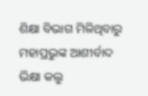ଶିକ୍ଷା ବିଭାଗ ମିଳିଥିବାରୁ ମହାପ୍ରଭୁଙ୍କ ଆଶୀର୍ବାଦ ଭିକ୍ଷା କଲୁ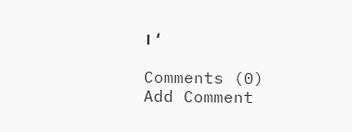। ‘

Comments (0)
Add Comment